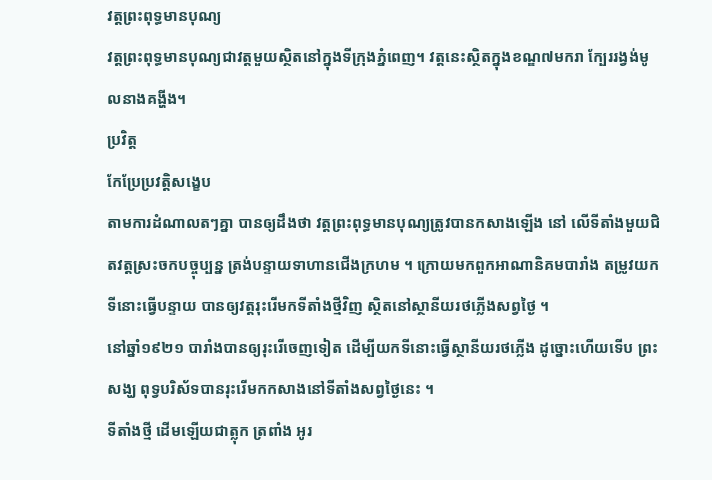វត្តព្រះពុទ្ធមានបុណ្យ
វត្តព្រះពុទ្ធមានបុណ្យជាវត្តមួយស្ថិតនៅក្នុងទីក្រុងភ្នំពេញ។ វត្តនេះស្ថិតក្នុងខណ្ឌ៧មករា ក្បែររង្វង់មូលនាងគង្ហីង។
ប្រវិត្ត
កែប្រែប្រវត្តិសង្ខេប
តាមការដំណាលតៗគ្នា បានឲ្យដឹងថា វត្តព្រះពុទ្ធមានបុណ្យត្រូវបានកសាងឡើង នៅ លើទីតាំងមួយជិតវត្តស្រះចកបច្ចុប្បន្ន ត្រង់បន្ទាយទាហានជើងក្រហម ។ ក្រោយមកពួកអាណានិគមបារាំង តម្រូវយកទីនោះធ្វើបន្ទាយ បានឲ្យវត្តរុះរើមកទីតាំងថ្មីវិញ ស្ថិតនៅស្ថានីយរថភ្លើងសព្វថ្ងៃ ។
នៅឆ្នាំ១៩២១ បារាំងបានឲ្យរុះរើចេញទៀត ដើម្បីយកទីនោះធ្វើស្ថានីយរថភ្លើង ដូច្នោះហើយទើប ព្រះសង្ឃ ពុទ្វបរិស័ទបានរុះរើមកកសាងនៅទីតាំងសព្វថ្ងៃនេះ ។
ទីតាំងថ្មី ដើមឡើយជាត្លុក ត្រពាំង អូរ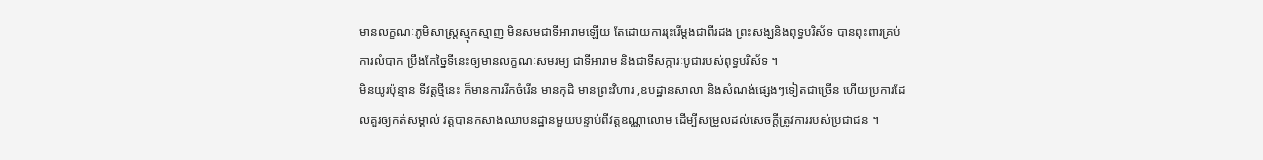មានលក្ខណៈភូមិសាស្រ្តស្មុកស្មាញ មិនសមជាទីអារាមឡើយ តែដោយការរុះរើម្ដងជាពីរដង ព្រះសង្ឃនិងពុទ្ធបរិស័ទ បានពុះពារគ្រប់ ការលំបាក ប្រឹងកែច្នៃទីនេះឲ្យមានលក្ខណៈសមរម្យ ជាទីអារាម និងជាទីសក្ការៈបូជារបស់ពុទ្ធបរិស័ទ ។
មិនយូរប៉ុន្មាន ទីវត្តថ្មីនេះ ក៏មានការរីកចំរើន មានកុដិ មានព្រះវិហារ ,ឧបដ្ឋានសាលា និងសំណង់ផ្សេងៗទៀតជាច្រើន ហើយប្រការដែលគួរឲ្យកត់សម្គាល់ វត្តបានកសាងឈាបនដ្ឋានមួយបន្ទាប់ពីវត្តឧណ្ណាលោម ដើម្បីសម្រួលដល់សេចក្ដីត្រូវការរបស់ប្រជាជន ។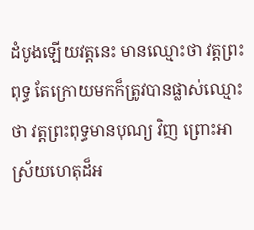ដំបូងឡើយវត្តនេះ មានឈ្មោះថា វត្តព្រះពុទ្ធ តែក្រោយមកក៏ត្រូវបានផ្លាស់ឈ្មោះថា វត្តព្រះពុទ្ធមានបុណ្យ វិញ ព្រោះអាស្រ័យហេតុដ៏អ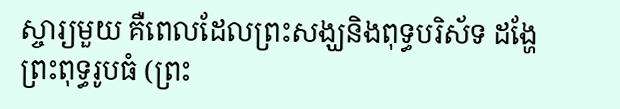ស្ចារ្យមួយ គឺពេលដែលព្រះសង្ឃនិងពុទ្ធបរិស័ទ ដង្ហែព្រះពុទ្ធរូបធំ (ព្រះ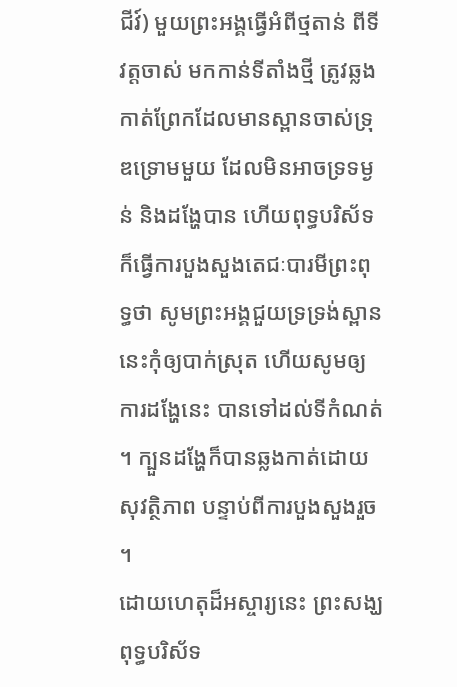ជីវ៍) មួយព្រះអង្គធ្វើអំពីថ្មតាន់ ពីទីវត្តចាស់ មកកាន់ទីតាំងថ្មី ត្រូវឆ្លងកាត់ព្រែកដែលមានស្ពានចាស់ទ្រុឌទ្រោមមួយ ដែលមិនអាចទ្រទម្ងន់ និងដង្ហែបាន ហើយពុទ្ធបរិស័ទក៏ធ្វើការបួងសួងតេជៈបារមីព្រះពុទ្ធថា សូមព្រះអង្គជួយទ្រទ្រង់ស្ពាននេះកុំឲ្យបាក់ស្រុត ហើយសូមឲ្យការដង្ហែនេះ បានទៅដល់ទីកំណត់ ។ ក្បួនដង្ហែក៏បានឆ្លងកាត់ដោយសុវត្ថិភាព បន្ទាប់ពីការបួងសួងរួច ។
ដោយហេតុដ៏អស្ចារ្យនេះ ព្រះសង្ឃ ពុទ្ធបរិស័ទ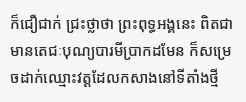ក៏ជឿជាក់ ជ្រះថ្លាថា ព្រះពុទ្ធអង្គនេះ ពិតជាមានតេជៈបុណ្យបារមីប្រាកដមែន ក៏សម្រេចដាក់ឈ្មោះវត្តដែលកសាងនៅទីតាំងថ្មី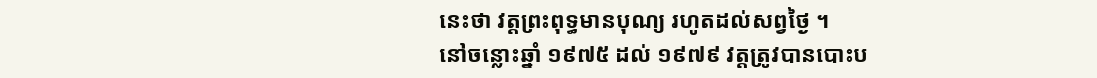នេះថា វត្តព្រះពុទ្ធមានបុណ្យ រហូតដល់សព្វថ្ងៃ ។
នៅចន្លោះឆ្នាំ ១៩៧៥ ដល់ ១៩៧៩ វត្តត្រូវបានបោះប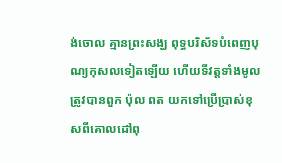ង់ចោល គ្មានព្រះសង្ឃ ពុទ្ធបរិស័ទបំពេញបុណ្យកុសលទៀតឡើយ ហើយទីវត្តទាំងមូលត្រូវបានពួក ប៉ុល ពត យកទៅប្រើប្រាស់ខុសពីគោលដៅពុ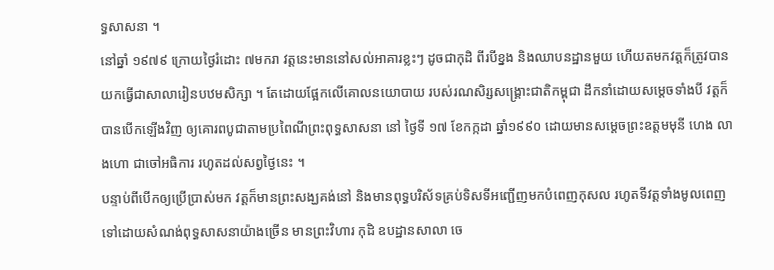ទ្ធសាសនា ។
នៅឆ្នាំ ១៩៧៩ ក្រោយថ្ងៃរំដោះ ៧មករា វត្តនេះមាននៅសល់អាគារខ្លះៗ ដូចជាកុដិ ពីរបីខ្នង និងឈាបនដ្ឋានមួយ ហើយតមកវត្តក៏ត្រូវបានយកធ្វើជាសាលារៀនបឋមសិក្សា ។ តែដោយផ្អែកលើគោលនយោបាយ របស់រណសិរ្សសង្រ្គោះជាតិកម្ពុជា ដឹកនាំដោយសម្ដេចទាំងបី វត្តក៏បានបើកឡើងវិញ ឲ្យគោរពបូជាតាមប្រពៃណីព្រះពុទ្ធសាសនា នៅ ថ្ងៃទី ១៧ ខែកក្កដា ឆ្នាំ១៩៩០ ដោយមានសម្ដេចព្រះឧត្តមមុនី ហេង លាងហោ ជាចៅអធិការ រហូតដល់សព្វថ្ងៃនេះ ។
បន្ទាប់ពីបើកឲ្យប្រើប្រាស់មក វត្តក៏មានព្រះសង្ឃគង់នៅ និងមានពុទ្ធបរិស័ទគ្រប់ទិសទីអញ្ជើញមកបំពេញកុសល រហូតទីវត្តទាំងមូលពេញទៅដោយសំណង់ពុទ្ធសាសនាយ៉ាងច្រើន មានព្រះវិហារ កុដិ ឧបដ្ឋានសាលា ចេ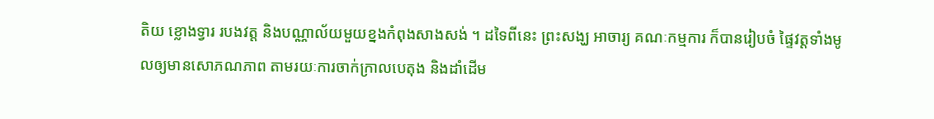តិយ ខ្លោងទ្វារ របងវត្ត និងបណ្ណាល័យមួយខ្នងកំពុងសាងសង់ ។ ដទៃពីនេះ ព្រះសង្ឃ អាចារ្យ គណៈកម្មការ ក៏បានរៀបចំ ផ្ទៃវត្តទាំងមូលឲ្យមានសោភណភាព តាមរយៈការចាក់កា្រលបេតុង និងដាំដើម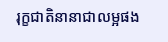រុក្ខជាតិនានាជាលម្អផង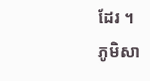ដែរ ។
ភូមិសា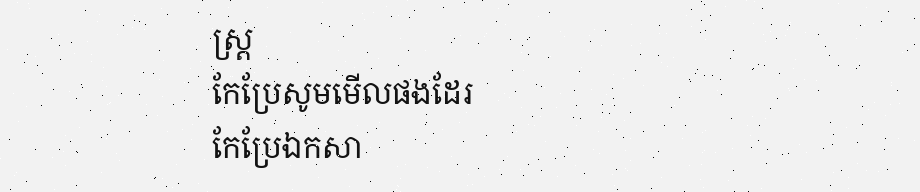ស្ត្រ
កែប្រែសូមមើលផងដែរ
កែប្រែឯកសា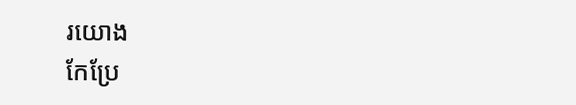រយោង
កែប្រែ